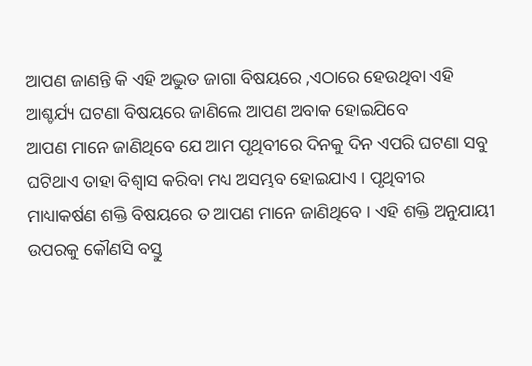ଆପଣ ଜାଣନ୍ତି କି ଏହି ଅଦ୍ଭୁତ ଜାଗା ବିଷୟରେ ,ଏଠାରେ ହେଉଥିବା ଏହି ଆଶ୍ଚର୍ଯ୍ୟ ଘଟଣା ବିଷୟରେ ଜାଣିଲେ ଆପଣ ଅବାକ ହୋଇଯିବେ
ଆପଣ ମାନେ ଜାଣିଥିବେ ଯେ ଆମ ପୃଥିବୀରେ ଦିନକୁ ଦିନ ଏପରି ଘଟଣା ସବୁ ଘଟିଥାଏ ତାହା ବିଶ୍ୱାସ କରିବା ମଧ୍ୟ ଅସମ୍ଭବ ହୋଇଯାଏ । ପୃଥିବୀର ମାଧ୍ୟାକର୍ଷଣ ଶକ୍ତି ବିଷୟରେ ତ ଆପଣ ମାନେ ଜାଣିଥିବେ । ଏହି ଶକ୍ତି ଅନୁଯାୟୀ ଉପରକୁ କୌଣସି ବସ୍ତୁ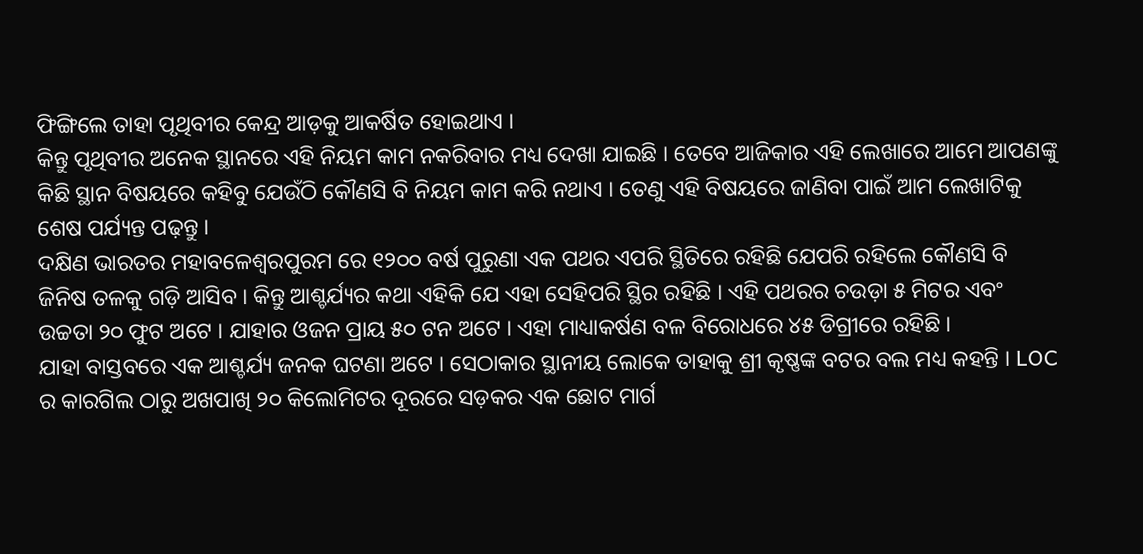ଫିଙ୍ଗିଲେ ତାହା ପୃଥିବୀର କେନ୍ଦ୍ର ଆଡ଼କୁ ଆକର୍ଷିତ ହୋଇଥାଏ ।
କିନ୍ତୁ ପୃଥିବୀର ଅନେକ ସ୍ଥାନରେ ଏହି ନିୟମ କାମ ନକରିବାର ମଧ୍ୟ ଦେଖା ଯାଇଛି । ତେବେ ଆଜିକାର ଏହି ଲେଖାରେ ଆମେ ଆପଣଙ୍କୁ କିଛି ସ୍ଥାନ ବିଷୟରେ କହିବୁ ଯେଉଁଠି କୌଣସି ବି ନିୟମ କାମ କରି ନଥାଏ । ତେଣୁ ଏହି ବିଷୟରେ ଜାଣିବା ପାଇଁ ଆମ ଲେଖାଟିକୁ ଶେଷ ପର୍ଯ୍ୟନ୍ତ ପଢ଼ନ୍ତୁ ।
ଦକ୍ଷିଣ ଭାରତର ମହାବଳେଶ୍ୱରପୁରମ ରେ ୧୨୦୦ ବର୍ଷ ପୁରୁଣା ଏକ ପଥର ଏପରି ସ୍ଥିତିରେ ରହିଛି ଯେପରି ରହିଲେ କୌଣସି ବି ଜିନିଷ ତଳକୁ ଗଡ଼ି ଆସିବ । କିନ୍ତୁ ଆଶ୍ଚର୍ଯ୍ୟର କଥା ଏହିକି ଯେ ଏହା ସେହିପରି ସ୍ଥିର ରହିଛି । ଏହି ପଥରର ଚଉଡ଼ା ୫ ମିଟର ଏବଂ ଉଚ୍ଚତା ୨୦ ଫୁଟ ଅଟେ । ଯାହାର ଓଜନ ପ୍ରାୟ ୫୦ ଟନ ଅଟେ । ଏହା ମାଧ୍ୟାକର୍ଷଣ ବଳ ବିରୋଧରେ ୪୫ ଡିଗ୍ରୀରେ ରହିଛି ।
ଯାହା ବାସ୍ତବରେ ଏକ ଆଶ୍ଚର୍ଯ୍ୟ ଜନକ ଘଟଣା ଅଟେ । ସେଠାକାର ସ୍ଥାନୀୟ ଲୋକେ ତାହାକୁ ଶ୍ରୀ କୃଷ୍ଣଙ୍କ ବଟର ବଲ ମଧ୍ୟ କହନ୍ତି । LOC ର କାରଗିଲ ଠାରୁ ଅଖପାଖି ୨୦ କିଲୋମିଟର ଦୂରରେ ସଡ଼କର ଏକ ଛୋଟ ମାର୍ଗ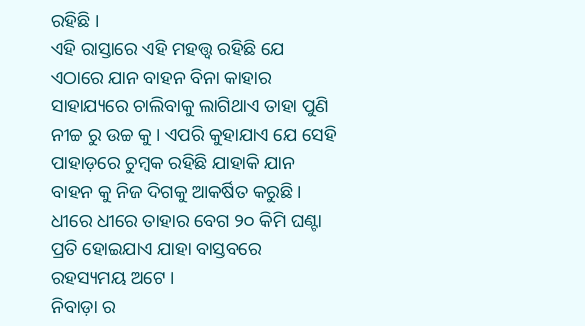ରହିଛି ।
ଏହି ରାସ୍ତାରେ ଏହି ମହତ୍ତ୍ୱ ରହିଛି ଯେ ଏଠାରେ ଯାନ ବାହନ ବିନା କାହାର ସାହାଯ୍ୟରେ ଚାଲିବାକୁ ଲାଗିଥାଏ ତାହା ପୁଣି ନୀଚ୍ଚ ରୁ ଉଚ୍ଚ କୁ । ଏପରି କୁହାଯାଏ ଯେ ସେହି ପାହାଡ଼ରେ ଚୁମ୍ବକ ରହିଛି ଯାହାକି ଯାନ ବାହନ କୁ ନିଜ ଦିଗକୁ ଆକର୍ଷିତ କରୁଛି । ଧୀରେ ଧୀରେ ତାହାର ବେଗ ୨୦ କିମି ଘଣ୍ଟା ପ୍ରତି ହୋଇଯାଏ ଯାହା ବାସ୍ତବରେ ରହସ୍ୟମୟ ଅଟେ ।
ନିବାଡ଼ା ର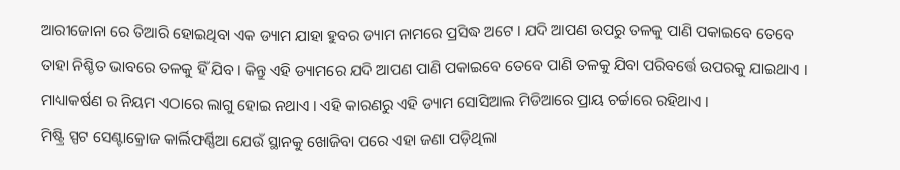ଆରୀଜୋନା ରେ ତିଆରି ହୋଇଥିବା ଏକ ଡ୍ୟାମ ଯାହା ହୁବର ଡ୍ୟାମ ନାମରେ ପ୍ରସିଦ୍ଧ ଅଟେ । ଯଦି ଆପଣ ଉପରୁ ତଳକୁ ପାଣି ପକାଇବେ ତେବେ ତାହା ନିଶ୍ଚିତ ଭାବରେ ତଳକୁ ହିଁ ଯିବ । କିନ୍ତୁ ଏହି ଡ୍ୟାମରେ ଯଦି ଆପଣ ପାଣି ପକାଇବେ ତେବେ ପାଣି ତଳକୁ ଯିବା ପରିବର୍ତ୍ତେ ଉପରକୁ ଯାଇଥାଏ । ମାଧ୍ୟାକର୍ଷଣ ର ନିୟମ ଏଠାରେ ଲାଗୁ ହୋଇ ନଥାଏ । ଏହି କାରଣରୁ ଏହି ଡ୍ୟାମ ସୋସିଆଲ ମିଡିଆରେ ପ୍ରାୟ ଚର୍ଚ୍ଚାରେ ରହିଥାଏ ।
ମିଷ୍ଟ୍ରି ସ୍ପଟ ସେଣ୍ଟାକ୍ରୋଜ କାର୍ଲିଫର୍ଣ୍ଣିଆ ଯେଉଁ ସ୍ଥାନକୁ ଖୋଜିବା ପରେ ଏହା ଜଣା ପଡ଼ିଥିଲା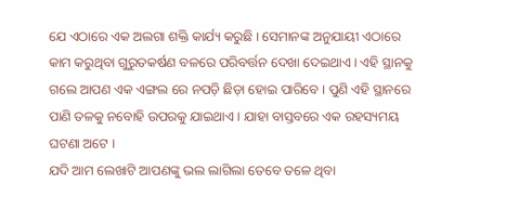ଯେ ଏଠାରେ ଏକ ଅଲଗା ଶକ୍ତି କାର୍ଯ୍ୟ କରୁଛି । ସେମାନଙ୍କ ଅନୁଯାୟୀ ଏଠାରେ କାମ କରୁଥିବା ଗୁରୁତକର୍ଷଣ ବଳରେ ପରିବର୍ତ୍ତନ ଦେଖା ଦେଇଥାଏ । ଏହି ସ୍ଥାନକୁ ଗଲେ ଆପଣ ଏକ ଏଙ୍ଗଲ ରେ ନପଡ଼ି ଛିଡ଼ା ହୋଇ ପାରିବେ । ପୁଣି ଏହି ସ୍ଥାନରେ ପାଣି ତଳକୁ ନବୋହି ଉପରକୁ ଯାଇଥାଏ । ଯାହା ବାସ୍ତବରେ ଏକ ରହସ୍ୟମୟ ଘଟଣା ଅଟେ ।
ଯଦି ଆମ ଲେଖାଟି ଆପଣଙ୍କୁ ଭଲ ଲାଗିଲା ତେବେ ତଳେ ଥିବା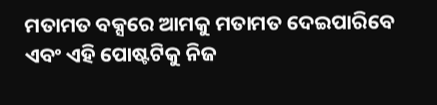ମତାମତ ବକ୍ସରେ ଆମକୁ ମତାମତ ଦେଇପାରିବେ ଏବଂ ଏହି ପୋଷ୍ଟଟିକୁ ନିଜ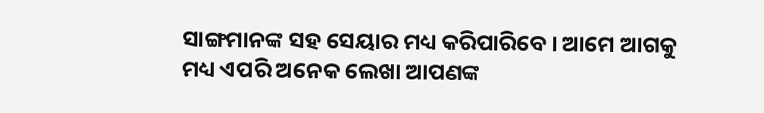ସାଙ୍ଗମାନଙ୍କ ସହ ସେୟାର ମଧ୍ୟ କରିପାରିବେ । ଆମେ ଆଗକୁ ମଧ୍ୟ ଏପରି ଅନେକ ଲେଖା ଆପଣଙ୍କ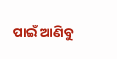ପାଇଁ ଆଣିବୁ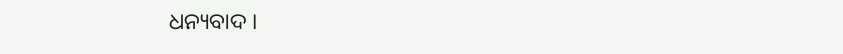ଧନ୍ୟବାଦ ।